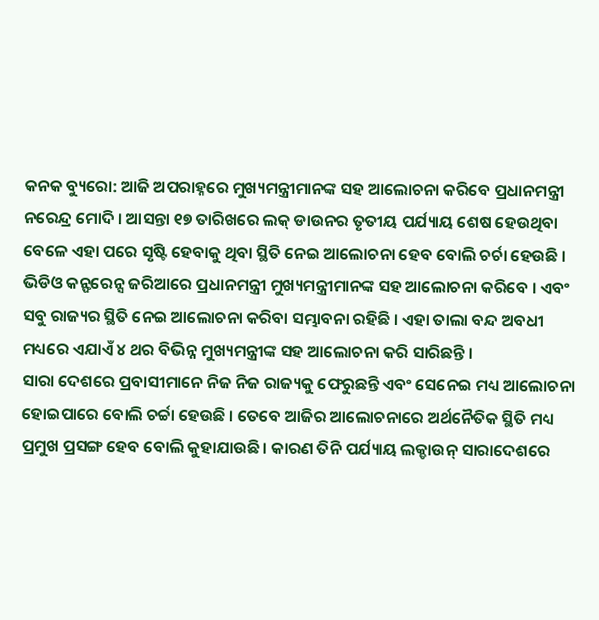କନକ ବ୍ୟୁରୋ: ଆଜି ଅପରାହ୍ନରେ ମୁଖ୍ୟମନ୍ତ୍ରୀମାନଙ୍କ ସହ ଆଲୋଚନା କରିବେ ପ୍ରଧାନମନ୍ତ୍ରୀ ନରେନ୍ଦ୍ର ମୋଦି । ଆସନ୍ତା ୧୭ ତାରିଖରେ ଲକ୍ ଡାଉନର ତୃତୀୟ ପର୍ଯ୍ୟାୟ ଶେଷ ହେଉଥିବା ବେଳେ ଏହା ପରେ ସୃଷ୍ଟି ହେବାକୁ ଥିବା ସ୍ଥିତି ନେଇ ଆଲୋଚନା ହେବ ବୋଲି ଚର୍ଚା ହେଉଛି । ଭିଡିଓ କନ୍ଫରେନ୍ସ ଜରିଆରେ ପ୍ରଧାନମନ୍ତ୍ରୀ ମୁଖ୍ୟମନ୍ତ୍ରୀମାନଙ୍କ ସହ ଆଲୋଚନା କରିବେ । ଏବଂ ସବୁ ରାଜ୍ୟର ସ୍ଥିତି ନେଇ ଆଲୋଚନା କରିବା ସମ୍ଭାବନା ରହିଛି । ଏହା ତାଲା ବନ୍ଦ ଅବଧୀ ମଧ୍ୟରେ ଏଯାଏଁ ୪ ଥର ବିଭିନ୍ନ ମୁଖ୍ୟମନ୍ତ୍ରୀଙ୍କ ସହ ଆଲୋଚନା କରି ସାରିଛନ୍ତି ।
ସାରା ଦେଶରେ ପ୍ରବାସୀମାନେ ନିଜ ନିଜ ରାଜ୍ୟକୁ ଫେରୁଛନ୍ତି ଏବଂ ସେନେଇ ମଧ୍ୟ ଆଲୋଚନା ହୋଇପାରେ ବୋଲି ଚର୍ଚ୍ଚା ହେଉଛି । ତେବେ ଆଜିର ଆଲୋଚନାରେ ଅର୍ଥନୈତିକ ସ୍ଥିତି ମଧ୍ୟ ପ୍ରମୁଖ ପ୍ରସଙ୍ଗ ହେବ ବୋଲି କୁହାଯାଉଛି । କାରଣ ତିନି ପର୍ଯ୍ୟାୟ ଲକ୍ଡାଉନ୍ ସାରାଦେଶରେ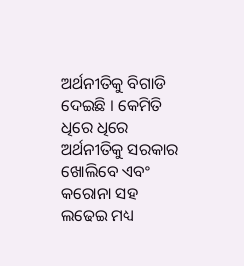ଅର୍ଥନୀତିକୁ ବିଗାଡି ଦେଇଛି । କେମିତି ଧିରେ ଧିରେ ଅର୍ଥନୀତିକୁ ସରକାର ଖୋଲିବେ ଏବଂ କରୋନା ସହ ଲଢେଇ ମଧ୍ୟ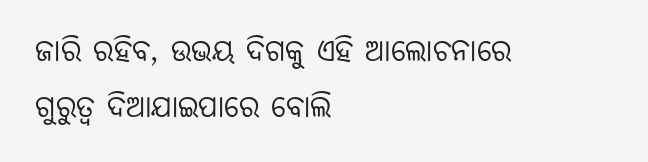ଜାରି ରହିବ, ଉଭୟ ଦିଗକୁ ଏହି ଆଲୋଚନାରେ ଗୁରୁତ୍ୱ ଦିଆଯାଇପାରେ ବୋଲି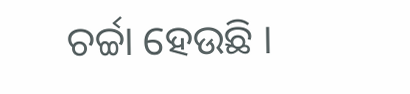ଚର୍ଚ୍ଚା ହେଉଛି ।